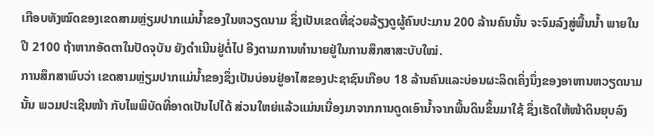ເກືອບທັງໝົດຂອງເຂດສາມຫຼ່ຽມປາກແມ່ນ້ຳຂອງໃນຫວຽດນາມ ຊຶ່ງເປັນເຂດທີ່ຊ່ວຍລ້ຽງດູຜູ້ຄົນປະມານ 200 ລ້ານຄົນນັ້ນ ຈະຈົມລົງສູ່ພື້ນນ້ຳ ພາຍໃນປີ 2100 ຖ້າຫາກອັດຕາໃນປັດຈຸບັນ ຍັງດຳເນີນຢູ່ຕໍ່ໄປ ອີງຕາມການທຳນາຍຢູ່ໃນການສຶກສາສະບັບໃໝ່.
ການສຶກສາພົບວ່າ ເຂດສາມຫຼ່ຽມປາກແມ່ນ້ຳຂອງຊຶ່ງເປັນບ່ອນຢູ່ອາໄສຂອງປະຊາຊົນເກືອບ 18 ລ້ານຄົນແລະບ່ອນຜະລິດເຄິ່ງນຶ່ງຂອງອາຫານຫວຽດນາມນັ້ນ ພວມປະເຊີນໜ້າ ກັບໄພພິບັດທີ່ອາດເປັນໄປໄດ້ ສ່ວນໃຫຍ່ແລ້ວແມ່ນເນື່ອງມາຈາກການດູດເອົານ້ຳຈາກພື້ນດິນຂຶ້ນມາໃຊ້ ຊຶ່ງເຮັດໃຫ້ໜ້າດິນຍຸບລົງ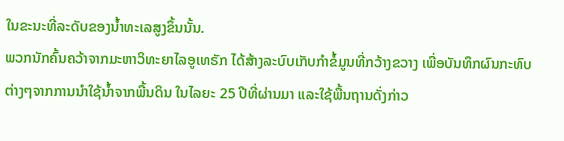ໃນຂະນະທີ່ລະດັບຂອງນ້ຳທະເລສູງຂຶ້ນນັ້ນ.
ພວກນັກຄົ້ນຄວ້າຈາກມະຫາວິທະຍາໄລອູເທຣັກ ໄດ້ສ້າງລະບົບເກັບກຳຂໍ້ມູນທີ່ກວ້າງຂວາງ ເພື່ອບັນທຶກຜົນກະທົບຕ່າງໆຈາກການນຳໃຊ້ນ້ຳຈາກພື້ນດິນ ໃນໄລຍະ 25 ປີທີ່ຜ່ານມາ ແລະໃຊ້ພື້ນຖານດັ່ງກ່າວ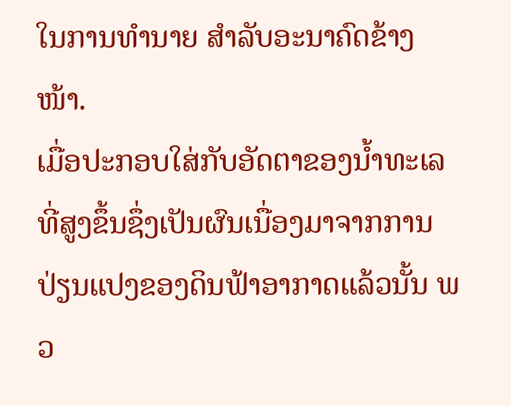ໃນການທຳນາຍ ສຳລັບອະນາຄົດຂ້າງໜ້າ.
ເມື່ອປະກອບໃສ່ກັບອັດຕາຂອງນ້ຳທະເລທີ່ສູງຂຶ້ນຊຶ່ງເປັນຜົນເນື່ອງມາຈາກການປ່ຽນແປງຂອງດິນຟ້າອາກາດແລ້ວນັ້ນ ພວ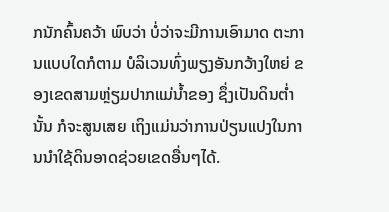ກນັກຄົ້ນຄວ້າ ພົບວ່າ ບໍ່ວ່າຈະມີການເອົາມາດ ຕະການແບບໃດກໍຕາມ ບໍລິເວນທົ່ງພຽງອັນກວ້າງໃຫຍ່ ຂອງເຂດສາມຫຼ່ຽມປາກແມ່ນ້ຳຂອງ ຊຶ່ງເປັນດິນຕ່ຳນັ້ນ ກໍຈະສູນເສຍ ເຖິງແມ່ນວ່າການປ່ຽນແປງໃນການນຳໃຊ້ດິນອາດຊ່ວຍເຂດອື່ນໆໄດ້.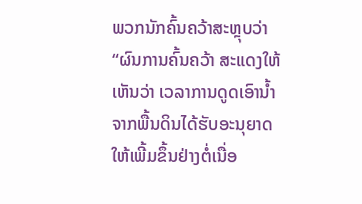ພວກນັກຄົ້ນຄວ້າສະຫຼຸບວ່າ “ຜົນການຄົ້ນຄວ້າ ສະແດງໃຫ້ເຫັນວ່າ ເວລາການດູດເອົານ້ຳຈາກພື້ນດິນໄດ້ຮັບອະນຸຍາດໃຫ້ເພີ້ມຂຶ້ນຢ່າງຕໍ່ເນື່ອ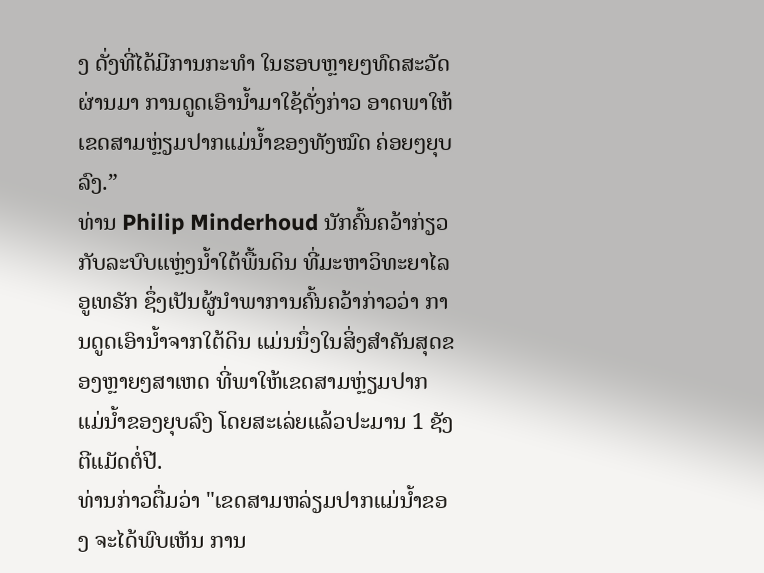ງ ດັ່ງທີ່ໄດ້ມີການກະທຳ ໃນຮອບຫຼາຍໆທົດສະວັດຜ່ານມາ ການດູດເອົານ້ຳມາໃຊ້ດັ່ງກ່າວ ອາດພາໃຫ້ເຂດສາມຫຼ່ຽມປາກແມ່ນ້ຳຂອງທັງໝົດ ຄ່ອຍໆຍຸບລົງ.”
ທ່ານ Philip Minderhoud ນັກຄົ້ນຄວ້າກ່ຽວກັບລະບົບແຫຼ່ງນ້ຳໃຕ້ພື້ນດິນ ທີ່ມະຫາວິທະຍາໄລອູເທຣັກ ຊຶ່ງເປັນຜູ້ນຳພາການຄົ້ນຄວ້າກ່າວວ່າ ການດູດເອົານ້ຳຈາກໃຕ້ດິນ ແມ່ນນຶ່ງໃນສິ່ງສຳຄັນສຸດຂອງຫຼາຍໆສາເຫດ ທີ່ພາໃຫ້ເຂດສາມຫຼ່ຽມປາກແມ່ນ້ຳຂອງຍຸບລົງ ໂດຍສະເລ່ຍແລ້ວປະມານ 1 ຊັງຕີແມັດຕໍ່ປີ.
ທ່ານກ່າວຕື່ມວ່າ "ເຂດສາມຫລ່ຽມປາກແມ່ນ້ຳຂອງ ຈະໄດ້ພົບເຫັນ ການ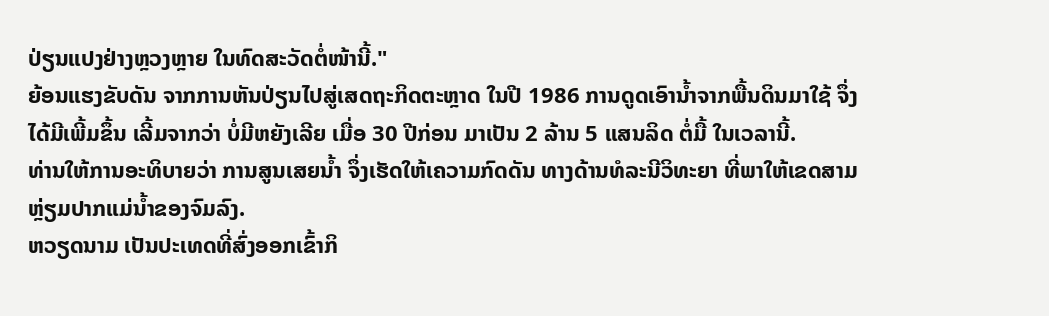ປ່ຽນແປງຢ່າງຫຼວງຫຼາຍ ໃນທົດສະວັດຕໍ່ໜ້ານີ້."
ຍ້ອນແຮງຂັບດັນ ຈາກການຫັນປ່ຽນໄປສູ່ເສດຖະກິດຕະຫຼາດ ໃນປີ 1986 ການດູດເອົານ້ຳຈາກພື້ນດິນມາໃຊ້ ຈຶ່ງໄດ້ມີເພີ້ມຂຶ້ນ ເລີ້ມຈາກວ່າ ບໍ່ມີຫຍັງເລີຍ ເມື່ອ 30 ປີກ່ອນ ມາເປັນ 2 ລ້ານ 5 ແສນລິດ ຕໍ່ມື້ ໃນເວລານີ້.
ທ່ານໃຫ້ການອະທິບາຍວ່າ ການສູນເສຍນ້ຳ ຈຶ່ງເຮັດໃຫ້ເຄວາມກົດດັນ ທາງດ້ານທໍລະນີວິທະຍາ ທີ່ພາໃຫ້ເຂດສາມຫຼ່ຽມປາກແມ່ນ້ຳຂອງຈົມລົງ.
ຫວຽດນາມ ເປັນປະເທດທີ່ສົ່ງອອກເຂົ້າກິ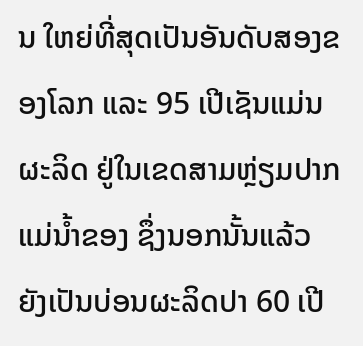ນ ໃຫຍ່ທີ່ສຸດເປັນອັນດັບສອງຂອງໂລກ ແລະ 95 ເປີເຊັນແມ່ນຜະລິດ ຢູ່ໃນເຂດສາມຫຼ່ຽມປາກແມ່ນ້ຳຂອງ ຊຶ່ງນອກນັ້ນແລ້ວ ຍັງເປັນບ່ອນຜະລິດປາ 60 ເປີ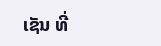ເຊັນ ທີ່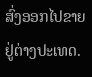ສົ່ງອອກໄປຂາຍຢູ່ຕ່າງປະເທດ.